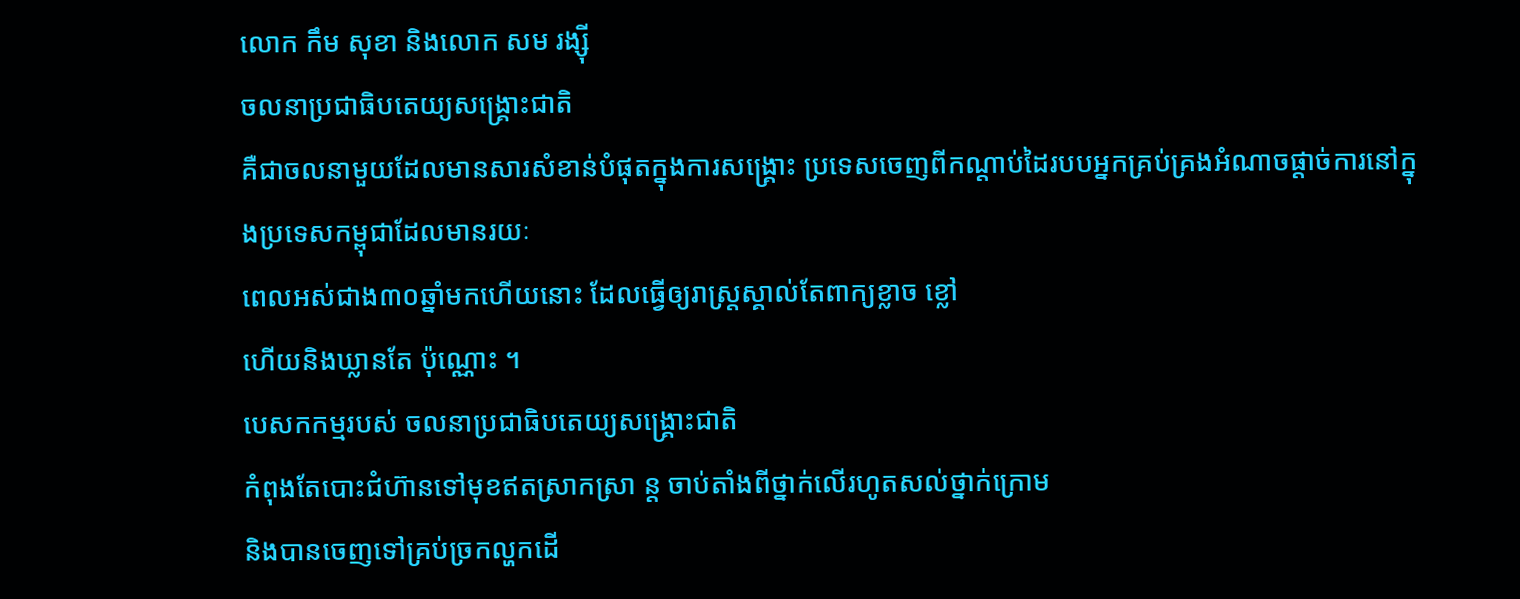លោក កឹម សុខា និងលោក សម រង្ស៊ី
ចលនាប្រជាធិបតេយ្យសង្គ្រោះជាតិ
គឺជាចលនាមួយដែលមានសារសំខាន់បំផុតក្នុងការសង្គ្រោះ ប្រទេសចេញពីកណ្តាប់ដៃរបបអ្នកគ្រប់គ្រងអំណាចផ្តាច់ការនៅក្នុងប្រទេសកម្ពុជាដែលមានរយៈ
ពេលអស់ជាង៣០ឆ្នាំមកហើយនោះ ដែលធ្វើឲ្យរាស្រ្តស្គាល់តែពាក្យខ្លាច ខ្លៅ
ហើយនិងឃ្លានតែ ប៉ុណ្ណោះ ។
បេសកកម្មរបស់ ចលនាប្រជាធិបតេយ្យសង្គ្រោះជាតិ
កំពុងតែបោះជំហ៊ានទៅមុខឥតស្រាកស្រា ន្ត ចាប់តាំងពីថ្នាក់លើរហូតសល់ថ្នាក់ក្រោម
និងបានចេញទៅគ្រប់ច្រកល្ហកដើ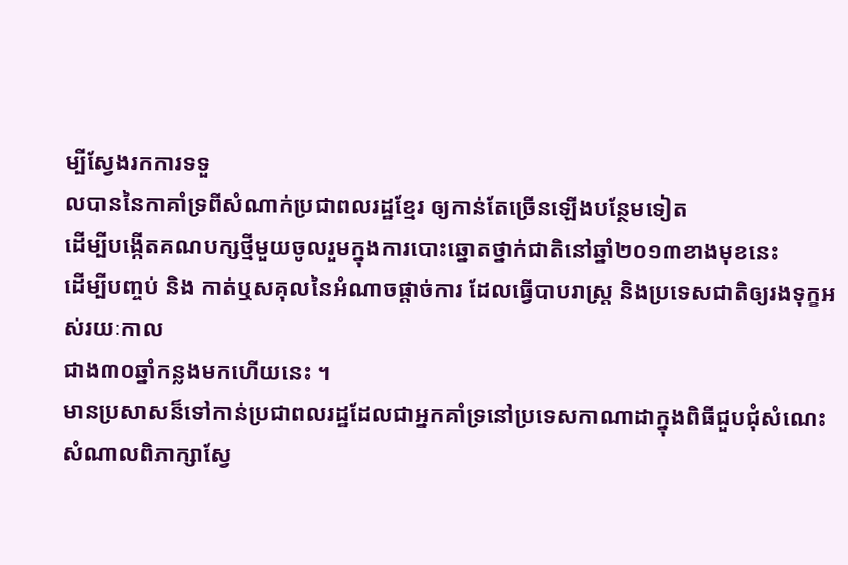ម្បីស្វែងរកការទទួ
លបាននៃកាគាំទ្រពីសំណាក់ប្រជាពលរដ្ឋខ្មែរ ឲ្យកាន់តែច្រើនឡើងបន្ថែមទៀត
ដើម្បីបង្កើតគណបក្សថ្មីមួយចូលរួមក្នុងការបោះឆ្នោតថ្នាក់ជាតិនៅឆ្នាំ២០១៣ខាងមុខនេះ
ដើម្បីបញ្ចប់ និង កាត់ឬសគុលនៃអំណាចផ្តាច់ការ ដែលធ្វើបាបរាស្រ្ត និងប្រទេសជាតិឲ្យរងទុក្ខអស់រយៈកាល
ជាង៣០ឆ្នាំកន្លងមកហើយនេះ ។
មានប្រសាសន៏ទៅកាន់ប្រជាពលរដ្ឋដែលជាអ្នកគាំទ្រនៅប្រទេសកាណាដាក្នុងពិធីជួបជុំសំណេះសំណាលពិភាក្សាស្វែ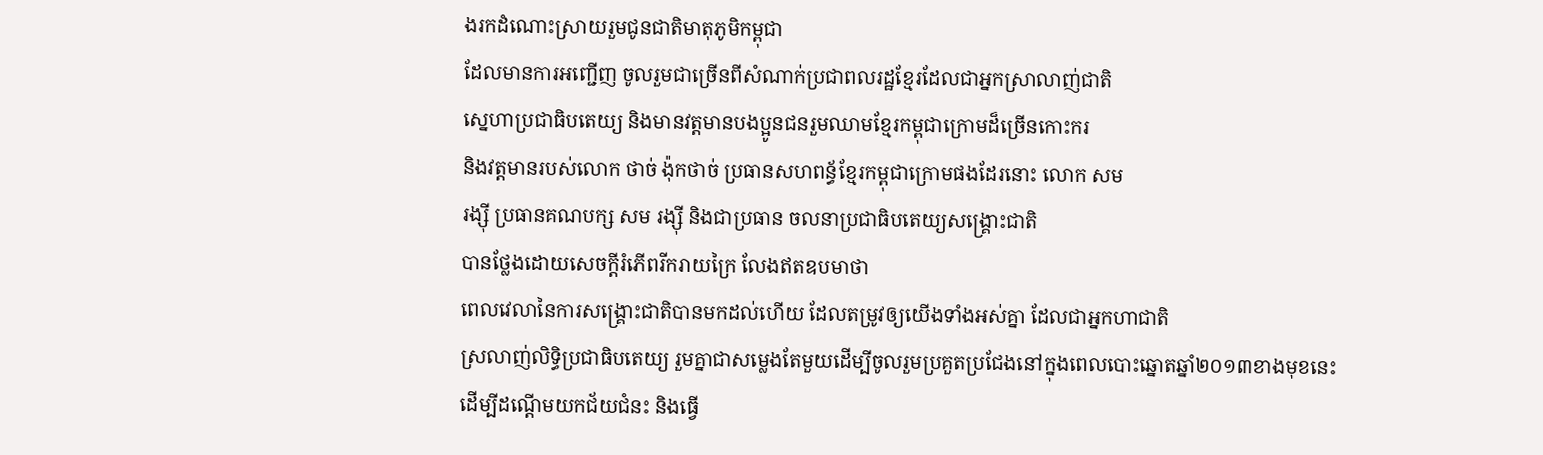ងរកដំណោះស្រាយរួមជូនជាតិមាតុភូមិកម្ពុជា
ដែលមានការអញ្ជើញ ចូលរួមជាច្រើនពីសំណាក់ប្រជាពលរដ្ឋខ្មែរដែលជាអ្នកស្រាលាញ់ជាតិ
ស្នេហាប្រជាធិបតេយ្យ និងមានវត្តមានបងប្អូនជនរួមឈាមខ្មែរកម្ពុជាក្រោមដ៏ច្រើនកោះករ
និងវត្តមានរបស់លោក ថាច់ ង៉ុកថាច់ ប្រធានសហពន្ធ័ខ្មែរកម្ពុជាក្រោមផងដែរនោះ លោក សម
រង្ស៊ី ប្រធានគណបក្ស សម រង្ស៊ី និងជាប្រធាន ចលនាប្រជាធិបតេយ្យសង្គ្រោះជាតិ
បានថ្លែងដោយសេចក្តីរំភើពរីករាយក្រៃ លែងឥតឧបមាថា
ពេលវេលានៃការសង្គ្រោះជាតិបានមកដល់ហើយ ដែលតម្រូវឲ្យយើងទាំងអស់គ្នា ដែលជាអ្នកហាជាតិ
ស្រលាញ់លិទ្ធិប្រជាធិបតេយ្យ រួមគ្នាជាសម្លេងតែមួយដើម្បីចូលរួមប្រគួតប្រជែងនៅក្នុងពេលបោះឆ្នោតឆ្នាំ២០១៣ខាងមុខនេះ
ដើម្បីដណ្តើមយកជ័យជំនះ និងធ្វើ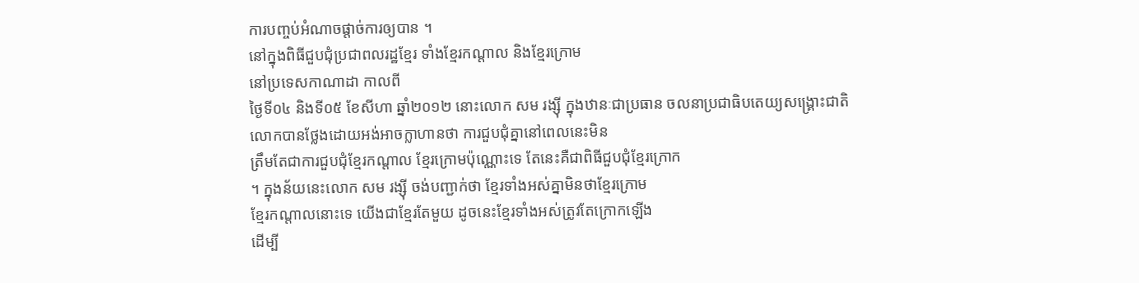ការបញ្ចប់អំណាចផ្តាច់ការឲ្យបាន ។
នៅក្នុងពិធីជួបជុំប្រជាពលរដ្ឋខ្មែរ ទាំងខ្មែរកណ្តាល និងខ្មែរក្រោម
នៅប្រទេសកាណាដា កាលពី
ថ្ងៃទី០៤ និងទី០៥ ខែសីហា ឆ្នាំ២០១២ នោះលោក សម រង្ស៊ី ក្នុងឋានៈជាប្រធាន ចលនាប្រជាធិបតេយ្យសង្គ្រោះជាតិ
លោកបានថ្លែងដោយអង់អាចក្លាហានថា ការជួបជុំគ្នានៅពេលនេះមិន
ត្រឹមតែជាការជួបជុំខ្មែរកណ្តាល ខ្មែរក្រោមប៉ុណ្ណោះទេ តែនេះគឺជាពិធីជួបជុំខ្មែរក្រោក
។ ក្នុងន័យនេះលោក សម រង្ស៊ី ចង់បញ្ជាក់ថា ខ្មែរទាំងអស់គ្នាមិនថាខ្មែរក្រោម
ខ្មែរកណ្តាលនោះទេ យើងជាខ្មែរតែមួយ ដូចនេះខ្មែរទាំងអស់ត្រូវតែក្រោកឡើង
ដើម្បី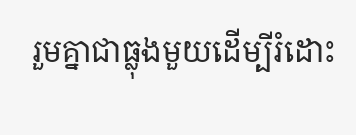រួមគ្នាជាធ្លុងមួយដើម្បីរំដោះ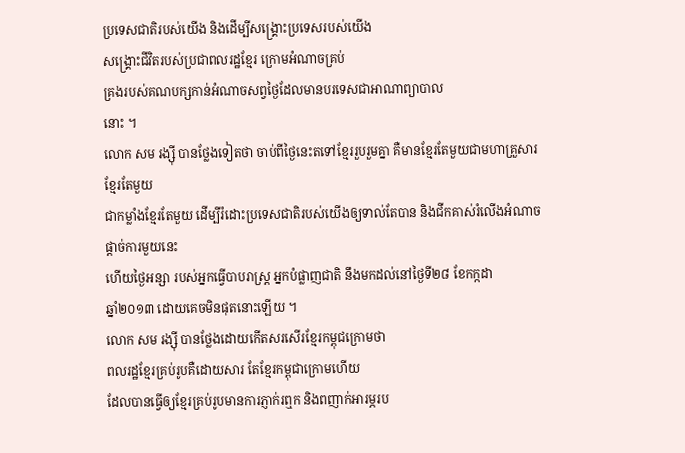ប្រទេសជាតិរបស់យើង និងដើម្បីសង្គ្រោះប្រទេសរបស់យើង
សង្គ្រោះជីវិតរបស់ប្រជាពលរដ្ឋខ្មែរ ក្រោមអំណាចគ្រប់
គ្រងរបស់គណបក្សកាន់អំណាចសព្វថ្ងៃដែលមានបរទេសជាអាណាព្យាបាល
នោះ ។
លោក សម រង្ស៊ី បានថ្លែងទៀតថា ចាប់ពីថ្ងៃនេះតទៅខ្មែររួបរួមគ្នា គឺមានខ្មែរតែមួយជាមហាគ្រួសារខ្មែរតែមួយ
ជាកម្លាំងខ្មែរតែមួយ ដើម្បីរំដោះប្រទេសជាតិរបស់យើងឲ្យទាល់តែបាន និងជីកគាស់រំលើងអំណាចផ្តាច់ការមួយនេះ
ហើយថ្ងៃអន្សា របស់អ្នកធ្វើបាបរាស្រ្ត អ្នកបំផ្លាញជាតិ នឹងមកដល់នៅថ្ងៃទី២៨ ខែកក្កដា
ឆ្នាំ២០១៣ ដោយគេចមិនផុតនោះឡើយ ។
លោក សម រង្ស៊ី បានថ្លែងដោយកើតសរសើរខ្មែរកម្ពុជក្រោមថា
ពលរដ្ឋខ្មែរគ្រប់រូបគឺដោយសារ តែខ្មែរកម្ពុជាក្រោមហើយ
ដែលបានធ្វើឲ្យខ្មែរគ្រប់រូបមានការភ្ញាក់រឮក និងពញាក់អារម្ភរប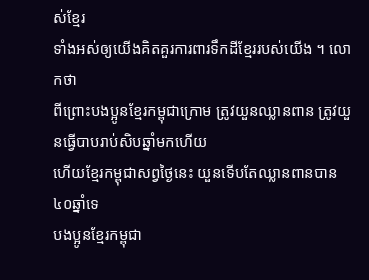ស់ខ្មែរ
ទាំងអស់ឲ្យយើងគិតគួរការពារទឹកដីខ្មែររបស់យើង ។ លោកថា
ពីព្រោះបងប្អូនខ្មែរកម្ពុជាក្រោម ត្រូវយួនឈ្លានពាន ត្រូវយួនធ្វើបាបរាប់សិបឆ្នាំមកហើយ
ហើយខ្មែរកម្ពុជាសព្វថ្ងៃនេះ យួនទើបតែឈ្លានពានបាន៤០ឆ្នាំទេ
បងប្អូនខ្មែរកម្ពុជា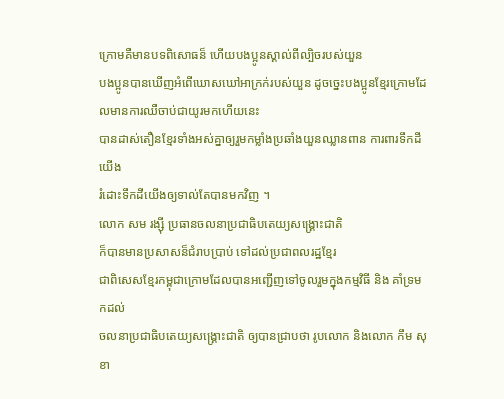ក្រោមគឺមានបទពិសោធន៏ ហើយបងប្អូនស្គាល់ពីល្បិចរបស់យួន
បងប្អូនបានឃើញអំពើឃោសឃៅអាក្រក់របស់យួន ដូចច្នេះបងប្អូនខ្មែរក្រោមដែលមានការឈឺចាប់ជាយូរមកហើយនេះ
បានដាស់តឿនខ្មែរទាំងអស់គ្នាឲ្យរួមកម្លាំងប្រឆាំងយួនឈ្លានពាន ការពារទឹកដីយើង
រំដោះទឹកដីយើងឲ្យទាល់តែបានមកវិញ ។
លោក សម រង្ស៊ី ប្រធានចលនាប្រជាធិបតេយ្យសង្គ្រោះជាតិ
ក៏បានមានប្រសាសន៏ជំរាបប្រាប់ ទៅដល់ប្រជាពលរដ្ឋខ្មែរ
ជាពិសេសខ្មែរកម្ពុជាក្រោមដែលបានអញ្ជើញទៅចូលរួមក្នុងកម្មវិធី និង គាំទ្រមកដល់
ចលនាប្រជាធិបតេយ្យសង្គ្រោះជាតិ ឲ្យបានជ្រាបថា រូបលោក និងលោក កឹម សុខា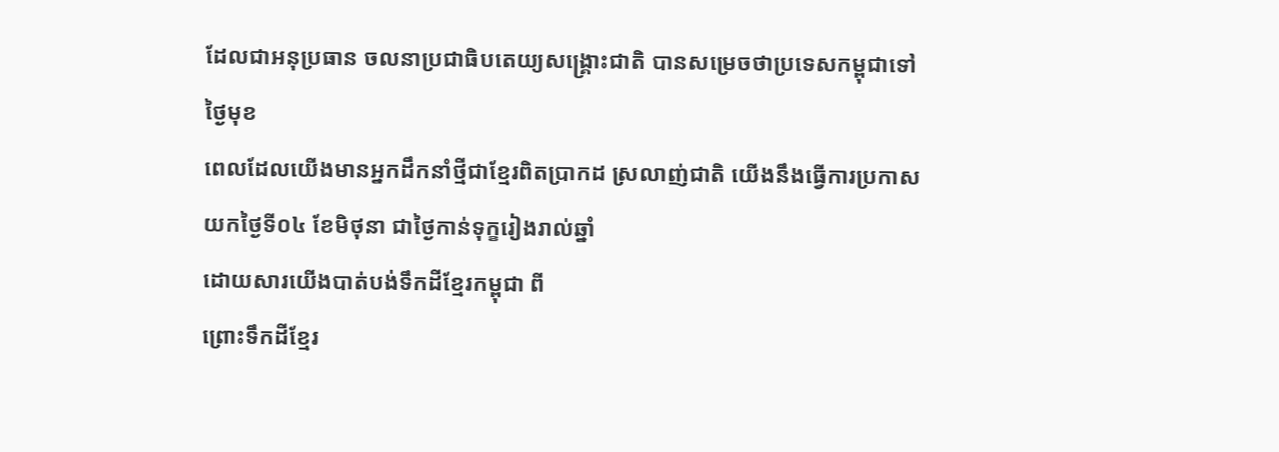ដែលជាអនុប្រធាន ចលនាប្រជាធិបតេយ្យសង្គ្រោះជាតិ បានសម្រេចថាប្រទេសកម្ពុជាទៅ ថ្ងៃមុខ
ពេលដែលយើងមានអ្នកដឹកនាំថ្មីជាខ្មែរពិតប្រាកដ ស្រលាញ់ជាតិ យើងនឹងធ្វើការប្រកាស
យកថ្ងៃទី០៤ ខែមិថុនា ជាថ្ងៃកាន់ទុក្ខរៀងរាល់ឆ្នាំ
ដោយសារយើងបាត់បង់ទឹកដីខ្មែរកម្ពុជា ពី
ព្រោះទឹកដីខ្មែរ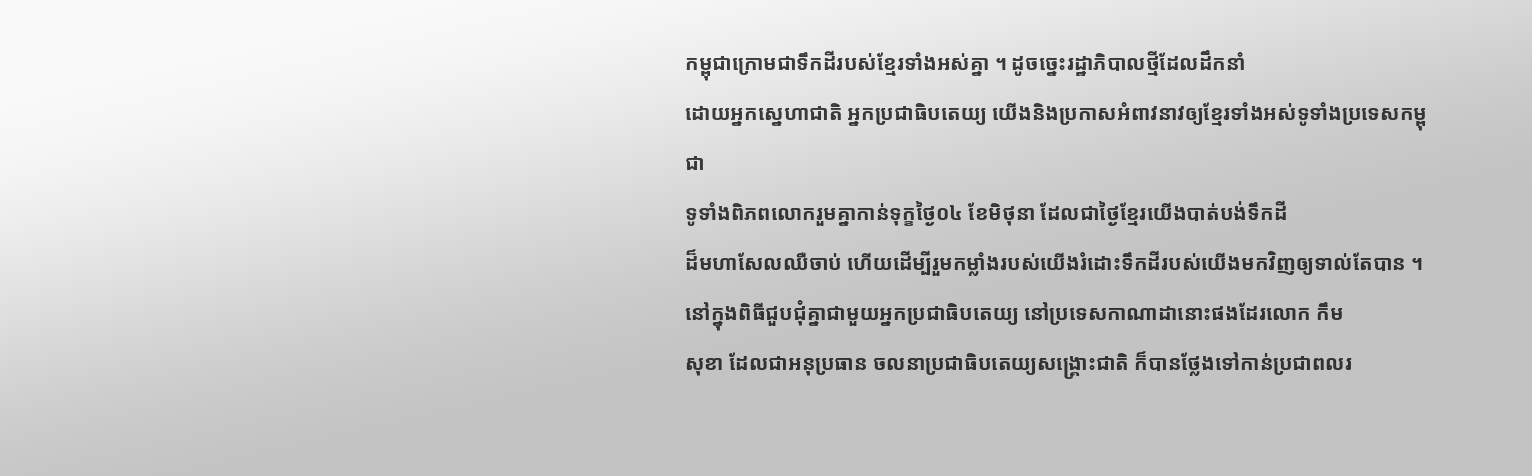កម្ពុជាក្រោមជាទឹកដីរបស់ខ្មែរទាំងអស់គ្នា ។ ដូចច្នេះរដ្ឋាភិបាលថ្មីដែលដឹកនាំ
ដោយអ្នកស្នេហាជាតិ អ្នកប្រជាធិបតេយ្យ យើងនិងប្រកាសអំពាវនាវឲ្យខ្មែរទាំងអស់ទូទាំងប្រទេសកម្ពុជា
ទូទាំងពិភពលោករួមគ្នាកាន់ទុក្ខថ្ងៃ០៤ ខែមិថុនា ដែលជាថ្ងៃខ្មែរយើងបាត់បង់ទឹកដី
ដ៏មហាសែលឈឺចាប់ ហើយដើម្បីរួមកម្លាំងរបស់យើងរំដោះទឹកដីរបស់យើងមកវិញឲ្យទាល់តែបាន ។
នៅក្នុងពិធីជួបជុំគ្នាជាមួយអ្នកប្រជាធិបតេយ្យ នៅប្រទេសកាណាដានោះផងដែរលោក កឹម
សុខា ដែលជាអនុប្រធាន ចលនាប្រជាធិបតេយ្យសង្គ្រោះជាតិ ក៏បានថ្លែងទៅកាន់ប្រជាពលរ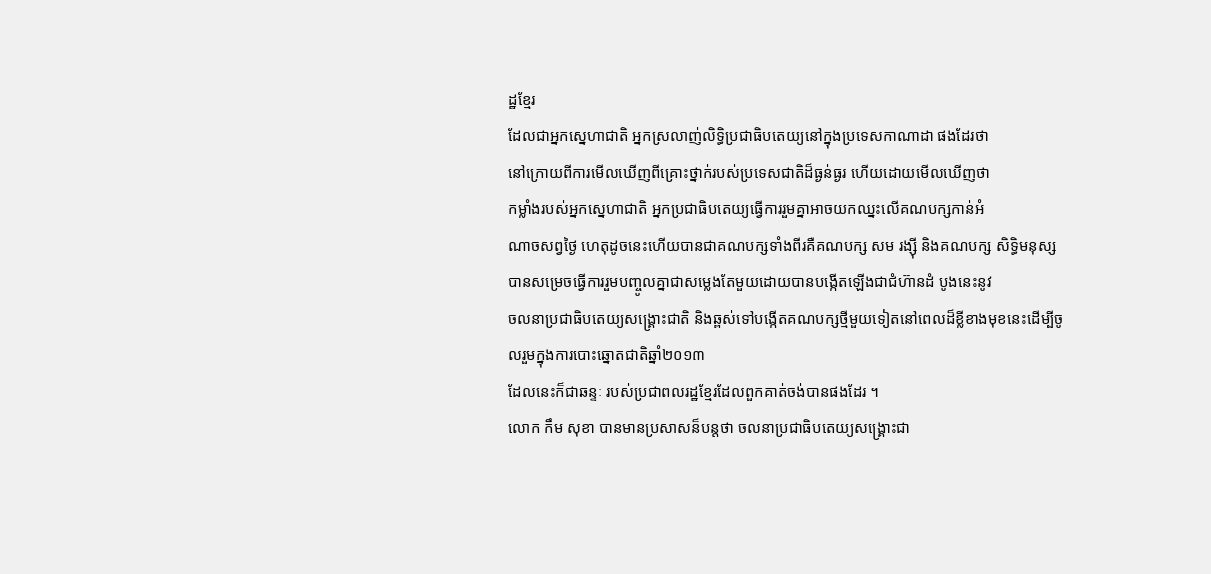ដ្ឋខ្មែរ
ដែលជាអ្នកស្នេហាជាតិ អ្នកស្រលាញ់លិទ្ធិប្រជាធិបតេយ្យនៅក្នុងប្រទេសកាណាដា ផងដែរថា
នៅក្រោយពីការមើលឃើញពីគ្រោះថ្នាក់របស់ប្រទេសជាតិដ៏ធ្ងន់ធ្ងរ ហើយដោយមើលឃើញថា
កម្លាំងរបស់អ្នកស្នេហាជាតិ អ្នកប្រជាធិបតេយ្យធ្វើការរួមគ្នាអាចយកឈ្នះលើគណបក្សកាន់អំ
ណាចសព្វថ្ងៃ ហេតុដូចនេះហើយបានជាគណបក្សទាំងពីរគឺគណបក្ស សម រង្ស៊ី និងគណបក្ស សិទ្ធិមនុស្ស
បានសម្រេចធ្វើការរួមបញ្ចូលគ្នាជាសម្លេងតែមួយដោយបានបង្កើតឡើងជាជំហ៊ានដំ បូងនេះនូវ
ចលនាប្រជាធិបតេយ្យសង្គ្រោះជាតិ និងឆ្ពស់ទៅបង្កើតគណបក្សថ្មីមួយទៀតនៅពេលដ៏ខ្លីខាងមុខនេះដើម្បីចូលរួមក្នុងការបោះឆ្នោតជាតិឆ្នាំ២០១៣
ដែលនេះក៏ជាឆន្ទៈ របស់ប្រជាពលរដ្ឋខ្មែរដែលពួកគាត់ចង់បានផងដែរ ។
លោក កឹម សុខា បានមានប្រសាសន៏បន្តថា ចលនាប្រជាធិបតេយ្យសង្គ្រោះជា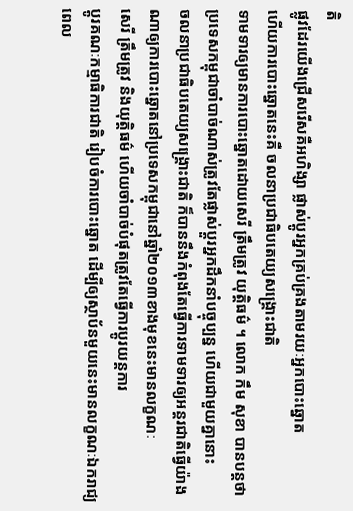តិ
ផ្លូវដែរយើងជ្រើសរើសគឺអហិង្សា ផ្លាស់ប្តូរអ្នកគ្រប់គ្រងតាមរយៈអ្នកបោះឆ្នោត
ហើយការបោះឆ្នោតនេះគឺ ចលនាប្រជាធិបតេយ្យសង្គ្រោះជាតិ
ទាមទារឲ្យមានការបោះឆ្នោតដោយសេរី ត្រឹមត្រូវ យុត្តិធម៌ ។ លោក កឹម សុខា បានបន្តថា
ប្រទេសកម្ពុជាចាំបាច់ណាស់ត្រូវតែផ្លាស់ប្តួរអ្នកដឹកនាំបច្ចុប្បន្ន ហើយជាមួយគ្នានោះ
ចលនាប្រជាធិបតេយ្យសង្គ្រោះជាតិ ក៏បាននឹងកំពុងតែធ្វើការទាមទារឲ្យអន្តរជាតិធ្វើយ៉ាងណាឲ្យការបោះឆ្នោតនៅប្រទេសកម្ពុជានៅឆ្នាំ២០១៣ខាងមុខនេះមានលក្ខណៈ
សេរី ត្រឹមត្រូវ និងយុត្តិធម៌ ហើយចាំបាច់បំផុតត្រូវតែធ្វើការប្តូរយន្តការ
ប្តូរគណៈកម្មាធិការជាតិ រៀបចំការបោះឆ្នោត ដើម្បីឲ្យស្ថាប័នមួយនេះមានលក្ខណៈឯករាជ្យ
ពេល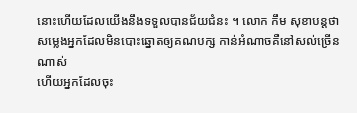នោះហើយដែលយើងនឹងទទួលបានជ័យជំនះ ។ លោក កឹម សុខាបន្តថា
សម្លេងអ្នកដែលមិនបោះឆ្នោតឲ្យគណបក្ស កាន់អំណាចគឺនៅសល់ច្រើនណាស់
ហើយអ្នកដែលចុះ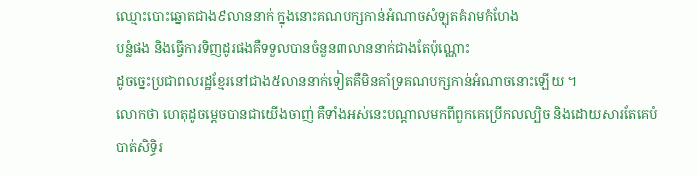ឈ្មោះបោះឆ្នោតជាង៩លាននាក់ ក្នុងនោះគណបក្សកាន់អំណាចសំឡុតគំរាមកំហែង
បន្លំផង និងធ្វើការទិញដូរផងគឺទទួលបានចំនួន៣លាននាក់ជាងតែប៉ុណ្ណោះ
ដូចច្នេះប្រជាពលរដ្ឋខ្មែរនៅជាង៥លាននាក់ទៀតគឺមិនគាំទ្រគណបក្សកាន់អំណាចនោះឡើយ ។
លោកថា ហេតុដូចម្តេចបានជាយើងចាញ់ គឺទាំងអស់នេះបណ្តាលមកពីពួកគេប្រើកលល្បិច និងដោយសារតែគេបំបាត់សិទ្ធិរ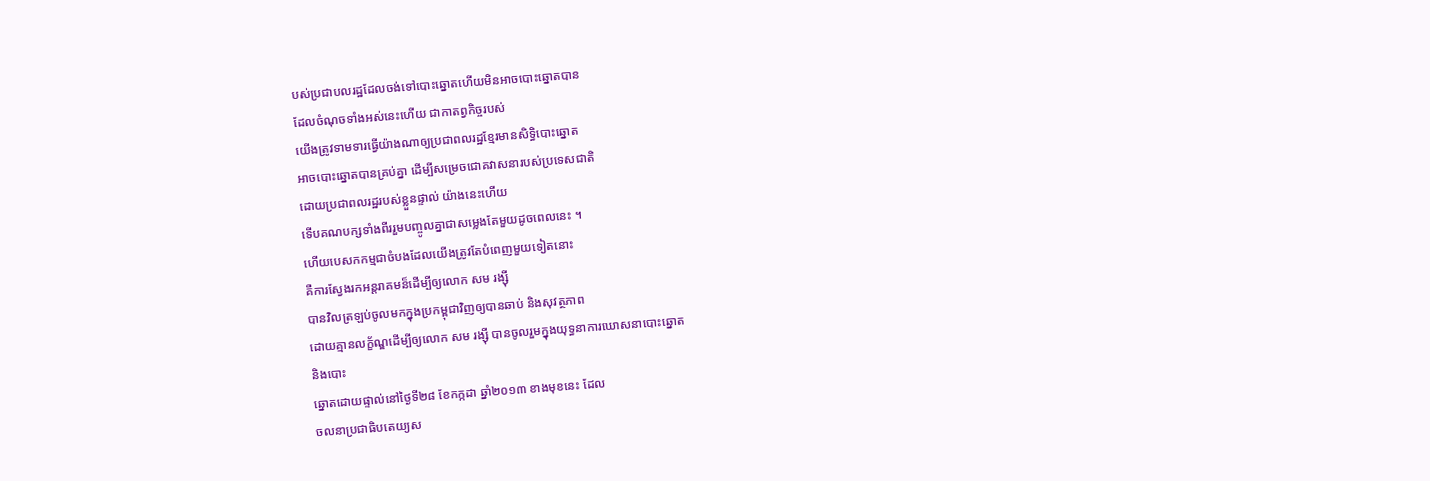បស់ប្រជាបលរដ្ឋដែលចង់ទៅបោះឆ្នោតហើយមិនអាចបោះឆ្នោតបាន
ដែលចំណុចទាំងអស់នេះហើយ ជាកាតព្វកិច្ចរបស់
យើងត្រូវទាមទារធ្វើយ៉ាងណាឲ្យប្រជាពលរដ្ឋខ្មែរមានសិទ្ធិបោះឆ្នោត
អាចបោះឆ្នោតបានគ្រប់គ្នា ដើម្បីសម្រេចជោគវាសនារបស់ប្រទេសជាតិ
ដោយប្រជាពលរដ្ឋរបស់ខ្លួនផ្ទាល់ យ៉ាងនេះហើយ
ទើបគណបក្សទាំងពីររួមបញ្ចូលគ្នាជាសម្លេងតែមួយដូចពេលនេះ ។
ហើយបេសកកម្មជាចំបងដែលយើងត្រូវតែបំពេញមួយទៀតនោះ
គឺការស្វែងរកអន្តរាគមន៏ដើម្បីឲ្យលោក សម រង្ស៊ី
បានវិលត្រឡប់ចូលមកក្នុងប្រកម្ពុជាវិញឲ្យបានឆាប់ និងសុវត្ថភាព
ដោយគ្មានលក្ខ័ណ្ឌដើម្បីឲ្យលោក សម រង្ស៊ី បានចូលរួមក្នុងយុទ្ធនាការឃោសនាបោះឆ្នោត
និងបោះ
ឆ្នោតដោយផ្ទាល់នៅថ្ងៃទី២៨ ខែកក្កដា ឆ្នាំ២០១៣ ខាងមុខនេះ ដែល
ចលនាប្រជាធិបតេយ្យស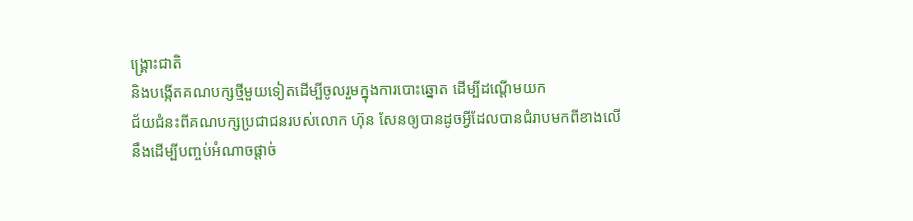ង្គ្រោះជាតិ
និងបង្កើតគណបក្សថ្មីមួយទៀតដើម្បីចូលរួមក្នុងការបោះឆ្នោត ដើម្បីដណ្តើមយក
ជ័យជំនះពីគណបក្សប្រជាជនរបស់លោក ហ៊ុន សែនឲ្យបានដូចអ្វីដែលបានជំរាបមកពីខាងលើ
នឹងដើម្បីបញ្ចប់អំណាចផ្តាច់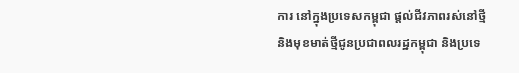ការ នៅក្នុងប្រទេសកម្ពុជា ផ្តល់ជីវភាពរស់នៅថ្មី
និងមុខមាត់ថ្មីជូនប្រជាពលរដ្ឋកម្ពុជា និងប្រទេ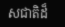សជាតិដ៏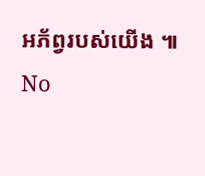អភ័ព្វរបស់យើង ៕
No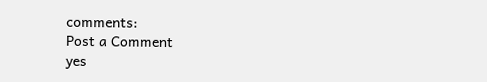comments:
Post a Comment
yes